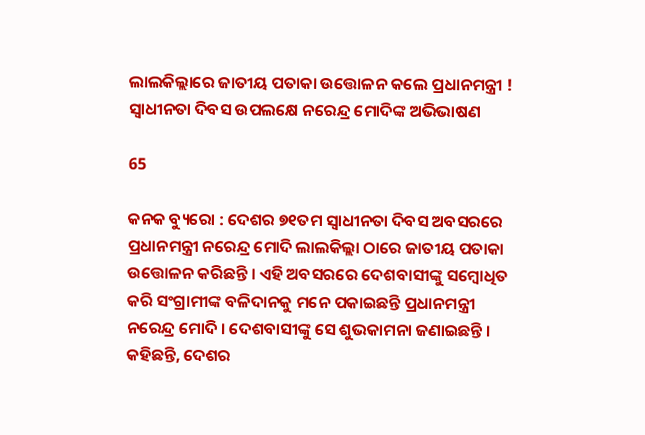ଲାଲକିଲ୍ଲାରେ ଜାତୀୟ ପତାକା ଉତ୍ତୋଳନ କଲେ ପ୍ରଧାନମନ୍ତ୍ରୀ ! ସ୍ୱାଧୀନତା ଦିବସ ଉପଲକ୍ଷେ ନରେନ୍ଦ୍ର ମୋଦିଙ୍କ ଅଭିଭାଷଣ

65

କନକ ବ୍ୟୁରୋ : ଦେଶର ୭୧ତମ ସ୍ୱାଧୀନତା ଦିବସ ଅବସରରେ ପ୍ରଧାନମନ୍ତ୍ରୀ ନରେନ୍ଦ୍ର ମୋଦି ଲାଲକିଲ୍ଲା ଠାରେ ଜାତୀୟ ପତାକା ଉତ୍ତୋଳନ କରିଛନ୍ତି । ଏହି ଅବସରରେ ଦେଶବାସୀଙ୍କୁ ସମ୍ବୋଧିତ କରି ସଂଗ୍ରାମୀଙ୍କ ବଳିଦାନକୁ ମନେ ପକାଇଛନ୍ତି ପ୍ରଧାନମନ୍ତ୍ରୀ ନରେନ୍ଦ୍ର ମୋଦି । ଦେଶବାସୀଙ୍କୁ ସେ ଶୁଭକାମନା ଜଣାଇଛନ୍ତି । କହିଛନ୍ତି, ଦେଶର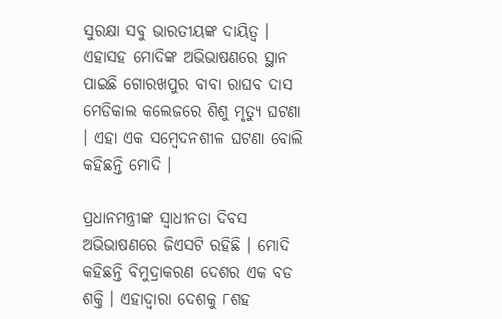ସୁରକ୍ଷା ସବୁ ଭାରତୀୟଙ୍କ ଦାୟିତ୍ୱ । ଏହାସହ ମୋଦିଙ୍କ ଅଭିଭାଷଣରେ ସ୍ଥାନ ପାଇଛି ଗୋରଖପୁର ବାବା ରାଘବ ଦାସ ମେଡିକାଲ କଲେଜରେ ଶିଶୁ ମୃତ୍ୟୁ ଘଟଣା । ଏହା ଏକ ସମ୍ବେଦନଶୀଳ ଘଟଣା ବୋଲି କହିଛନ୍ତି ମୋଦି ।

ପ୍ରଧାନମନ୍ତ୍ରୀଙ୍କ ସ୍ୱାଧୀନତା ଦିବସ ଅଭିଭାଷଣରେ ଜିଏସଟି ରହିଛି । ମୋଦି କହିଛନ୍ତି ବିମୁଦ୍ରାକରଣ ଦେଶର ଏକ ବଡ ଶକ୍ତି । ଏହାଦ୍ୱାରା ଦେଶକୁ ୮ଶହ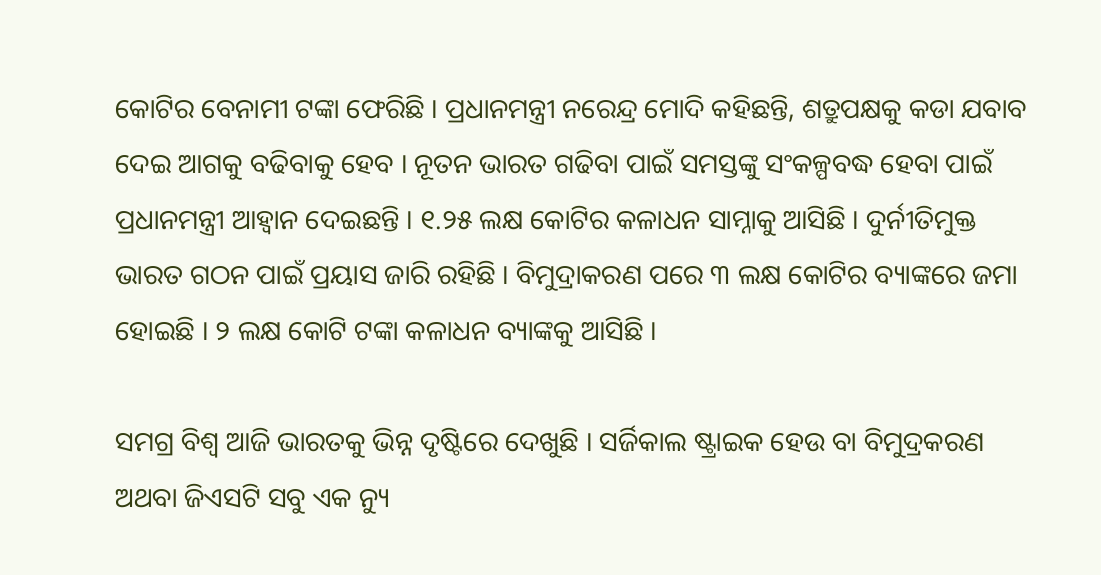କୋଟିର ବେନାମୀ ଟଙ୍କା ଫେରିଛି । ପ୍ରଧାନମନ୍ତ୍ରୀ ନରେନ୍ଦ୍ର ମୋଦି କହିଛନ୍ତି, ଶତ୍ରୁପକ୍ଷକୁ କଡା ଯବାବ ଦେଇ ଆଗକୁ ବଢିବାକୁ ହେବ । ନୂତନ ଭାରତ ଗଢିବା ପାଇଁ ସମସ୍ତଙ୍କୁ ସଂକଳ୍ପବଦ୍ଧ ହେବା ପାଇଁ ପ୍ରଧାନମନ୍ତ୍ରୀ ଆହ୍ୱାନ ଦେଇଛନ୍ତି । ୧.୨୫ ଲକ୍ଷ କୋଟିର କଳାଧନ ସାମ୍ନାକୁ ଆସିଛି । ଦୁର୍ନୀତିମୁକ୍ତ ଭାରତ ଗଠନ ପାଇଁ ପ୍ରୟାସ ଜାରି ରହିଛି । ବିମୁଦ୍ରାକରଣ ପରେ ୩ ଲକ୍ଷ କୋଟିର ବ୍ୟାଙ୍କରେ ଜମା ହୋଇଛି । ୨ ଲକ୍ଷ କୋଟି ଟଙ୍କା କଳାଧନ ବ୍ୟାଙ୍କକୁ ଆସିଛି ।

ସମଗ୍ର ବିଶ୍ୱ ଆଜି ଭାରତକୁ ଭିନ୍ନ ଦୃଷ୍ଟିରେ ଦେଖୁଛି । ସର୍ଜିକାଲ ଷ୍ଟ୍ରାଇକ ହେଉ ବା ବିମୁଦ୍ରକରଣ ଅଥବା ଜିଏସଟି ସବୁ ଏକ ନ୍ୟୁ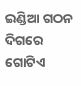ଇଣ୍ଡିଆ ଗଠନ ଦିଗରେ ଗୋଟିଏ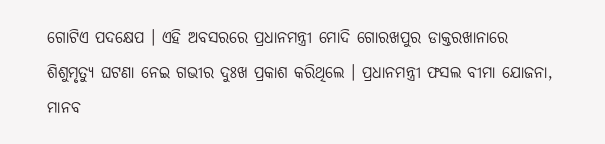ଗୋଟିଏ ପଦକ୍ଷେପ । ଏହି ଅବସରରେ ପ୍ରଧାନମନ୍ତ୍ରୀ ମୋଦି ଗୋରଖପୁର ଡାକ୍ତରଖାନାରେ ଶିଶୁମୃତ୍ୟୁ ଘଟଣା ନେଇ ଗଭୀର ଦୁଃଖ ପ୍ରକାଶ କରିଥିଲେ । ପ୍ରଧାନମନ୍ତ୍ରୀ ଫସଲ ବୀମା ଯୋଜନା, ମାନବ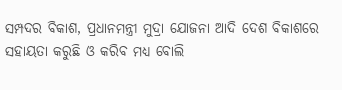ସମ୍ପଦର ବିକାଶ, ପ୍ରଧାନମନ୍ତ୍ରୀ ମୁଦ୍ରା ଯୋଜନା ଆଦି ଦେଶ ବିକାଶରେ ସହାୟତା କରୁଛି ଓ କରିବ ମଧ୍ୟ ବୋଲି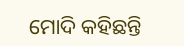ମୋଦି କହିଛନ୍ତି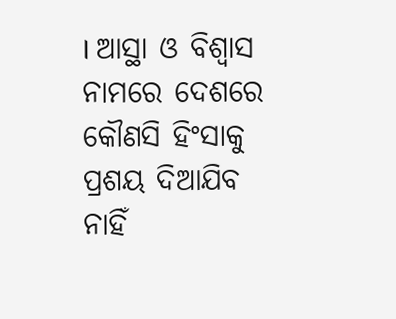। ଆସ୍ଥା ଓ ବିଶ୍ୱାସ ନାମରେ ଦେଶରେ କୌଣସି ହିଂସାକୁ ପ୍ରଶୟ ଦିଆଯିବ ନାହିଁ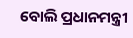ବୋଲି ପ୍ରଧାନମନ୍ତ୍ରୀ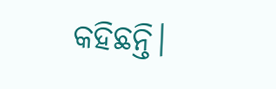କହିଛନ୍ତି।